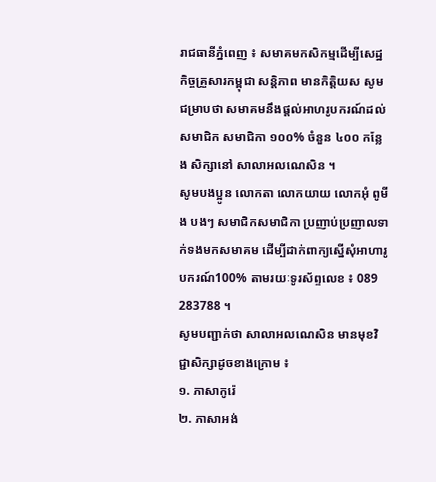រាជធានីភ្នំពេញ ៖ សមាគមកសិកម្មដើម្បីសេដ្ឋកិច្ចគ្រួសារកម្ពុជា សន្តិភាព មានកិត្តិយស សូមជម្រាបថា សមាគមនឹងផ្តល់អាហរូបករណ៍ដល់សមាជិក សមាជិកា ១០០% ចំនួន ៤០០ កន្លែង សិក្សានៅ សាលាអលណេសិន ។
សូមបងប្អូន លោកតា លោកយាយ លោកអុំ ពូមីង បងៗ សមាជិកសមាជិកា ប្រញាប់ប្រញាលទាក់ទងមកសមាគម ដើម្បីដាក់ពាក្យស្នើសុំអាហារូបករណ៍100% តាមរយៈទូរស័ព្ទលេខ ៖ 089 283788 ។
សូមបញ្ជាក់ថា សាលាអលណេសិន មានមុខវិជ្ជាសិក្សាដូចខាងក្រោម ៖
១. ភាសាកូរ៉េ
២. ភាសាអង់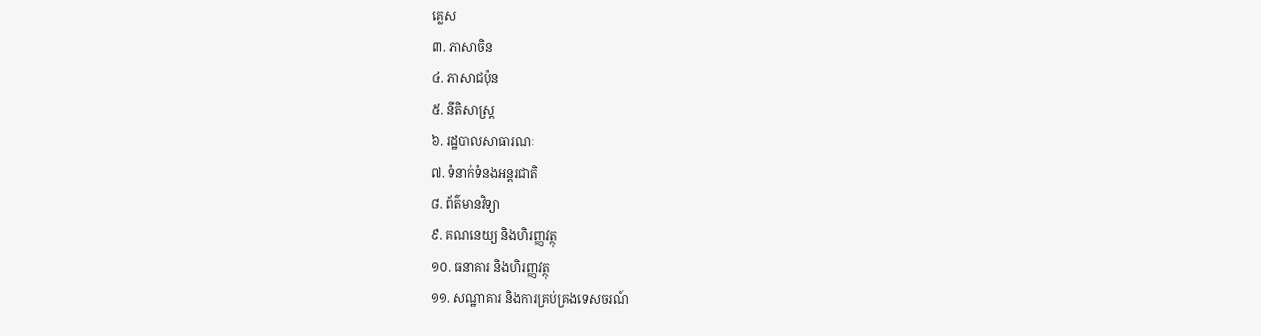គ្លេស
៣. ភាសាចិន
៤. ភាសាជប៉ុន
៥. នីតិសាស្ត្រ
៦. រដ្ឋបាលសាធារណៈ
៧. ទំនាក់ទំនងអន្តរជាតិ
៨. ព័ត៌មានវិទ្យា
៩. គណនេយ្យ និងហិរញ្ញវត្ថុ
១០. ធនាគារ និងហិរញ្ញវត្ថុ
១១. សណ្ឋាគារ និងការគ្រប់គ្រងទេសចរណ៍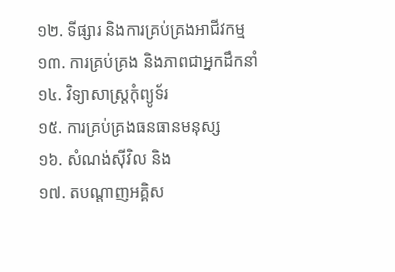១២. ទីផ្សារ និងការគ្រប់គ្រងអាជីវកម្ម
១៣. ការគ្រប់គ្រង និងភាពជាអ្នកដឹកនាំ
១៤. វិទ្យាសាស្ត្រកុំព្យូទ័រ
១៥. ការគ្រប់គ្រងធនធានមនុស្ស
១៦. សំណង់ស៊ីវិល និង
១៧. តបណ្តាញអគ្គិស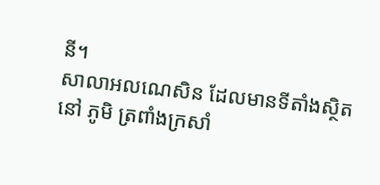នី។
សាលាអលណេសិន ដែលមានទីតាំងស្ថិតនៅ ភូមិ ត្រពាំងក្រសាំ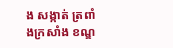ង សង្កាត់ ត្រពាំងក្រសាំង ខណ្ឌ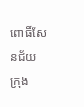ពោធិ៍សែនជ័យ ក្រុង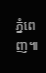ភ្នំពេញ៕